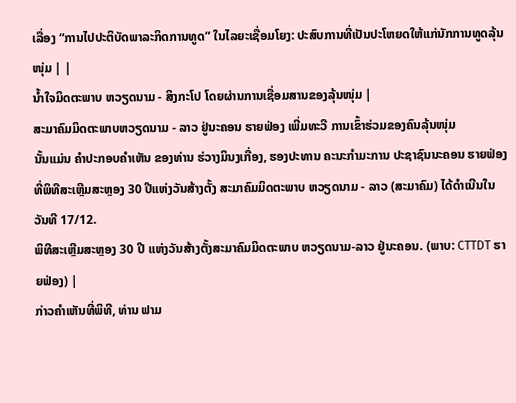ເລື່ອງ “ການໄປປະຕິບັດພາລະກິດການທູດ” ໃນໄລຍະເຊື່ອມໂຍງ: ປະສົບການທີ່ເປັນປະໂຫຍດໃຫ້ແກ່ນັກການທູດລຸ້ນໜຸ່ມ | |
ນໍ້າໃຈມິດຕະພາບ ຫວຽດນາມ - ສິງກະໂປ ໂດຍຜ່ານການເຊື່ອມສານຂອງລຸ້ນໜຸ່ມ |
ສະມາຄົມມິດຕະພາບຫວຽດນາມ - ລາວ ຢູ່ນະຄອນ ຮາຍຟ່ອງ ເພີ່ມທະວີ ການເຂົ້າຮ່ວມຂອງຄົນລຸ້ນໜຸ່ມ
ນັ້ນແມ່ນ ຄຳປະກອບຄໍາເຫັນ ຂອງທ່ານ ຮ່ວາງມິນງເກື່ອງ, ຮອງປະທານ ຄະນະກຳມະການ ປະຊາຊົນນະຄອນ ຮາຍຟ່ອງ ທີ່ພິທີສະເຫຼີມສະຫຼອງ 30 ປີແຫ່ງວັນສ້າງຕັ້ງ ສະມາຄົມມິດຕະພາບ ຫວຽດນາມ - ລາວ (ສະມາຄົມ) ໄດ້ດຳເນີນໃນວັນທີ 17/12.
ພິທີສະເຫຼີມສະຫຼອງ 30 ປີ ແຫ່ງວັນສ້າງຕັ້ງສະມາຄົມມິດຕະພາບ ຫວຽດນາມ-ລາວ ຢູ່ນະຄອນ. (ພາບ: CTTDT ຮາຍຟ່ອງ) |
ກ່າວຄຳເຫັນທີ່ພິທີ, ທ່ານ ຟາມ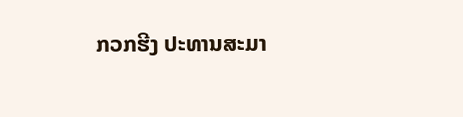ກວກຮີງ ປະທານສະມາ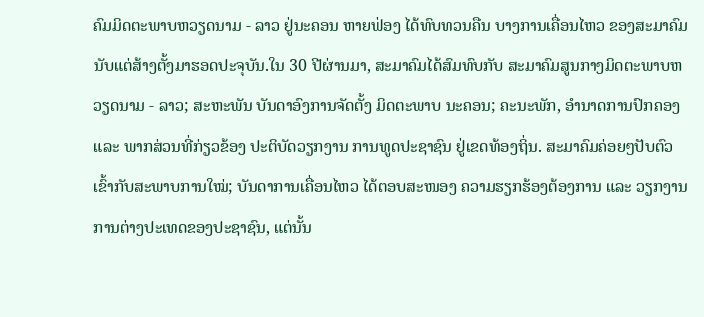ຄົມມິດຕະພາບຫວຽດນາມ - ລາວ ຢູ່ນະຄອນ ຫາຍຟ່ອງ ໄດ້ທົບທວນຄືນ ບາງການເຄື່ອນໄຫວ ຂອງສະມາຄົມ ນັບແຕ່ສ້າງຕັ້ງມາຮອດປະຈຸບັນ.ໃນ 30 ປີຜ່ານມາ, ສະມາຄົມໄດ້ສົມທົບກັບ ສະມາຄົມສູນກາງມິດຕະພາບຫວຽດນາມ - ລາວ; ສະຫະພັນ ບັນດາອົງການຈັດຕັ້ງ ມິດຕະພາບ ນະຄອນ; ຄະນະພັກ, ອຳນາດການປົກຄອງ ແລະ ພາກສ່ວນທີ່ກ່ຽວຂ້ອງ ປະຕິບັດວຽກງານ ການທູດປະຊາຊົນ ຢູ່ເຂດທ້ອງຖິ່ນ. ສະມາຄົມຄ່ອຍໆປັບຕົວ ເຂົ້າກັບສະພາບການໃໝ່; ບັນດາການເຄື່ອນໄຫວ ໄດ້ຕອບສະໜອງ ຄວາມຮຽກຮ້ອງຕ້ອງການ ແລະ ວຽກງານການຕ່າງປະເທດຂອງປະຊາຊົນ, ແຕ່ນັ້ນ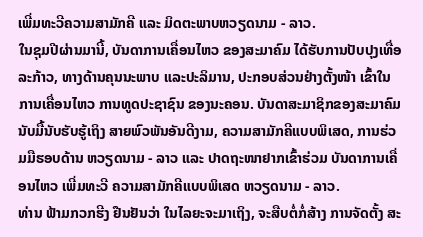ເພີ່ມທະວີຄວາມສາມັກຄີ ແລະ ມິດຕະພາບຫວຽດນາມ - ລາວ.
ໃນຊຸມປີຜ່ານມານີ້, ບັນດາການເຄື່ອນໄຫວ ຂອງສະມາຄົມ ໄດ້ຮັບການປັບປຸງເທື່ອລະກ້າວ, ທາງດ້ານຄຸນນະພາບ ແລະປະລິມານ, ປະກອບສ່ວນຢ່າງຕັ້ງໜ້າ ເຂົ້າໃນການເຄື່ອນໄຫວ ການທູດປະຊາຊົນ ຂອງນະຄອນ. ບັນດາສະມາຊິກຂອງສະມາຄົມ ນັບມື້ນັບຮັບຮູ້ເຖິງ ສາຍພົວພັນອັນດີງາມ, ຄວາມສາມັກຄີແບບພິເສດ, ການຮ່ວມມືຮອບດ້ານ ຫວຽດນາມ - ລາວ ແລະ ປາດຖະໜາຢາກເຂົ້າຮ່ວມ ບັນດາການເຄື່ອນໄຫວ ເພີ່ມທະວີ ຄວາມສາມັກຄີແບບພິເສດ ຫວຽດນາມ - ລາວ.
ທ່ານ ຟ້າມກວກຮີງ ຢືນຢັນວ່າ ໃນໄລຍະຈະມາເຖິງ, ຈະສືບຕໍ່ກໍ່ສ້າງ ການຈັດຕັ້ງ ສະ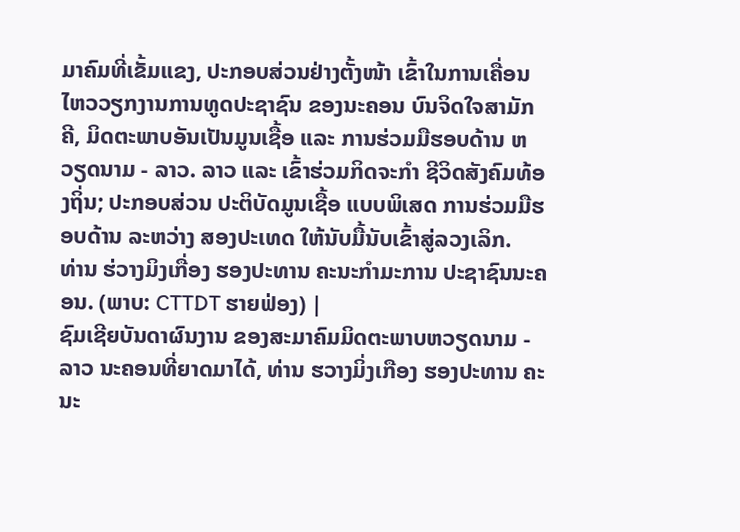ມາຄົມທີ່ເຂັ້ມແຂງ, ປະກອບສ່ວນຢ່າງຕັ້ງໜ້າ ເຂົ້າໃນການເຄື່ອນໄຫວວຽກງານການທູດປະຊາຊົນ ຂອງນະຄອນ ບົນຈິດໃຈສາມັກຄີ, ມິດຕະພາບອັນເປັນມູນເຊື້ອ ແລະ ການຮ່ວມມືຮອບດ້ານ ຫວຽດນາມ - ລາວ. ລາວ ແລະ ເຂົ້າຮ່ວມກິດຈະກໍາ ຊີວິດສັງຄົມທ້ອງຖິ່ນ; ປະກອບສ່ວນ ປະຕິບັດມູນເຊື້ອ ແບບພິເສດ ການຮ່ວມມືຮອບດ້ານ ລະຫວ່າງ ສອງປະເທດ ໃຫ້ນັບມື້ນັບເຂົ້າສູ່ລວງເລິກ.
ທ່ານ ຮ່ວາງມິງເກື່ອງ ຮອງປະທານ ຄະນະກຳມະການ ປະຊາຊົນນະຄອນ. (ພາບ: CTTDT ຮາຍຟ່ອງ) |
ຊົມເຊີຍບັນດາຜົນງານ ຂອງສະມາຄົມມິດຕະພາບຫວຽດນາມ - ລາວ ນະຄອນທີ່ຍາດມາໄດ້, ທ່ານ ຮວາງມິ່ງເກືອງ ຮອງປະທານ ຄະນະ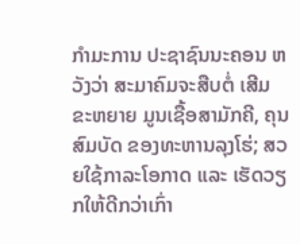ກຳມະການ ປະຊາຊົນນະຄອນ ຫວັງວ່າ ສະມາຄົມຈະສືບຕໍ່ ເສີມຂະຫຍາຍ ມູນເຊື້ອສາມັກຄີ, ຄຸນສົມບັດ ຂອງທະຫານລຸງໂຮ່; ສວຍໃຊ້ກາລະໂອກາດ ແລະ ເຮັດວຽກໃຫ້ດີກວ່າເກົ່າ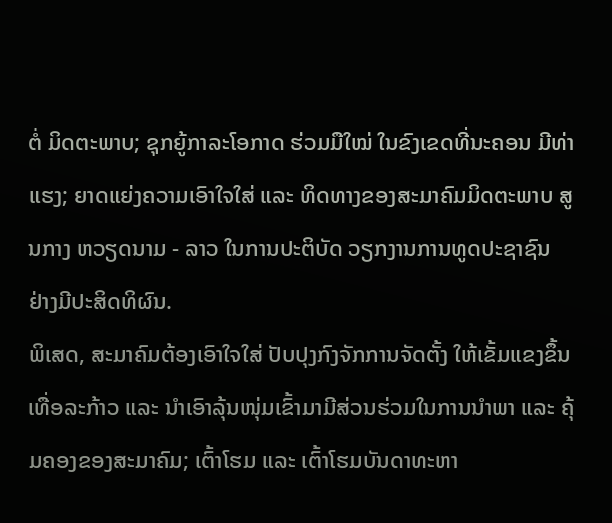ຕໍ່ ມິດຕະພາບ; ຊຸກຍູ້ກາລະໂອກາດ ຮ່ວມມືໃໝ່ ໃນຂົງເຂດທີ່ນະຄອນ ມີທ່າແຮງ; ຍາດແຍ່ງຄວາມເອົາໃຈໃສ່ ແລະ ທິດທາງຂອງສະມາຄົມມິດຕະພາບ ສູນກາງ ຫວຽດນາມ - ລາວ ໃນການປະຕິບັດ ວຽກງານການທູດປະຊາຊົນ ຢ່າງມີປະສິດທິຜົນ.
ພິເສດ, ສະມາຄົມຕ້ອງເອົາໃຈໃສ່ ປັບປຸງກົງຈັກການຈັດຕັ້ງ ໃຫ້ເຂັ້ມແຂງຂຶ້ນເທື່ອລະກ້າວ ແລະ ນຳເອົາລຸ້ນໜຸ່ມເຂົ້າມາມີສ່ວນຮ່ວມໃນການນຳພາ ແລະ ຄຸ້ມຄອງຂອງສະມາຄົມ; ເຕົ້າໂຮມ ແລະ ເຕົ້າໂຮມບັນດາທະຫາ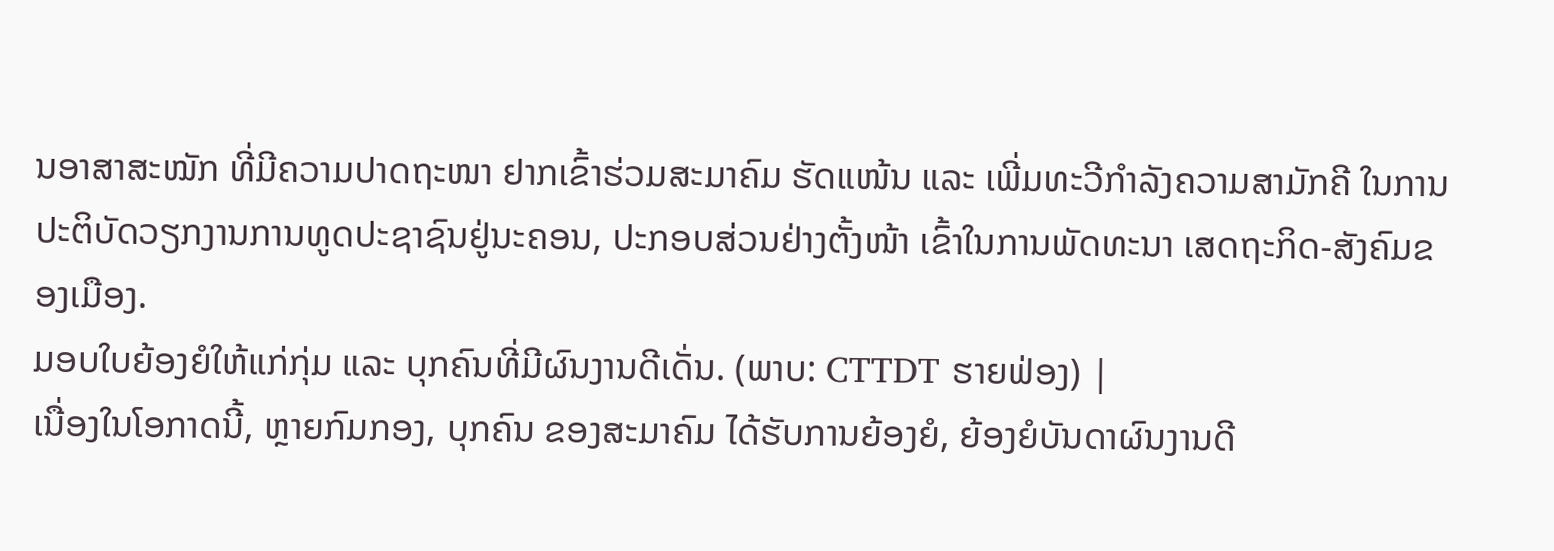ນອາສາສະໝັກ ທີ່ມີຄວາມປາດຖະໜາ ຢາກເຂົ້າຮ່ວມສະມາຄົມ ຮັດແໜ້ນ ແລະ ເພີ່ມທະວີກຳລັງຄວາມສາມັກຄີ ໃນການປະຕິບັດວຽກງານການທູດປະຊາຊົນຢູ່ນະຄອນ, ປະກອບສ່ວນຢ່າງຕັ້ງໜ້າ ເຂົ້າໃນການພັດທະນາ ເສດຖະກິດ-ສັງຄົມຂອງເມືອງ.
ມອບໃບຍ້ອງຍໍໃຫ້ແກ່ກຸ່ມ ແລະ ບຸກຄົນທີ່ມີຜົນງານດີເດັ່ນ. (ພາບ: CTTDT ຮາຍຟ່ອງ) |
ເນື່ອງໃນໂອກາດນີ້, ຫຼາຍກົມກອງ, ບຸກຄົນ ຂອງສະມາຄົມ ໄດ້ຮັບການຍ້ອງຍໍ, ຍ້ອງຍໍບັນດາຜົນງານດີ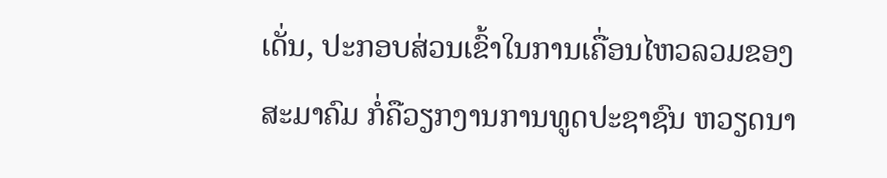ເດັ່ນ, ປະກອບສ່ວນເຂົ້າໃນການເຄື່ອນໄຫວລວມຂອງສະມາຄົມ ກໍ່ຄືວຽກງານການທູດປະຊາຊົນ ຫວຽດນາ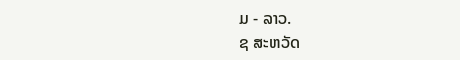ມ - ລາວ.
ຊ ສະຫວັດ